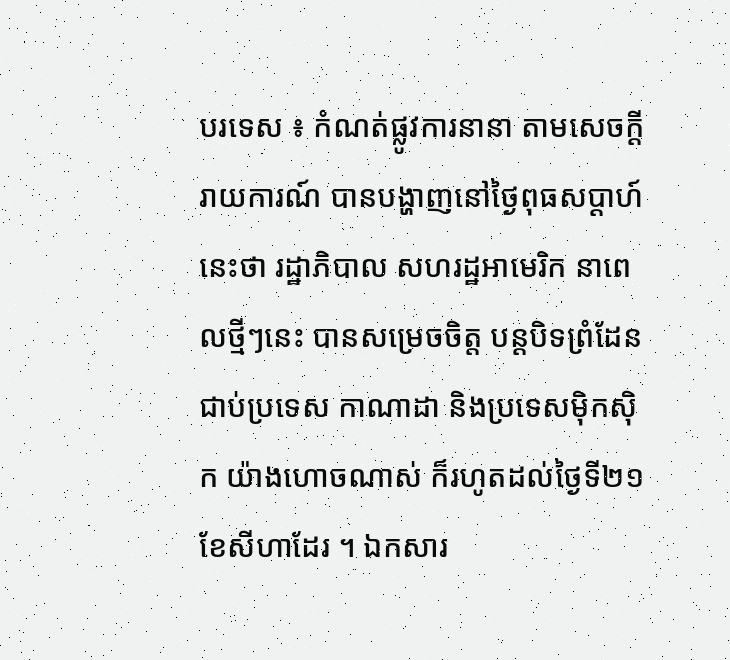បរទេស ៖ កំណត់ផ្លូវការនានា តាមសេចក្តីរាយការណ៍ បានបង្ហាញនៅថ្ងៃពុធសប្ដាហ៍នេះថា រដ្ឋាភិបាល សហរដ្ឋអាមេរិក នាពេលថ្មីៗនេះ បានសម្រេចចិត្ត បន្តបិទព្រំដែនជាប់ប្រទេស កាណាដា និងប្រទេសម៉ិកស៊ិក យ៉ាងហោចណាស់ ក៏រហូតដល់ថ្ងៃទី២១ ខែសីហាដែរ ។ ឯកសារ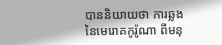បាននិយាយថា ការឆ្លងនៃមេរោគកូរ៉ូណា ពីមនុ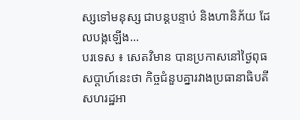ស្សទៅមនុស្ស ជាបន្តបន្ទាប់ និងហានិភ័យ ដែលបង្កឡើង...
បរទេស ៖ សេតវិមាន បានប្រកាសនៅថ្ងៃពុធ សប្ដាហ៍នេះថា កិច្ចជំនួបគ្នារវាងប្រធានាធិបតី សហរដ្ឋអា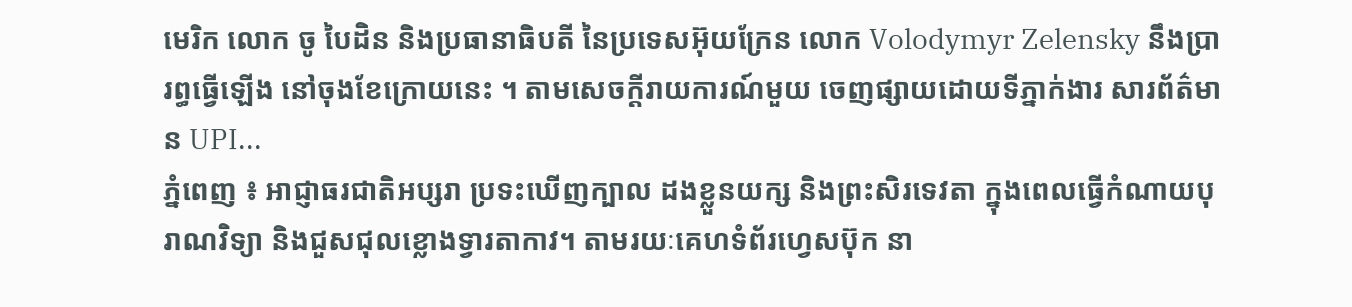មេរិក លោក ចូ បៃដិន និងប្រធានាធិបតី នៃប្រទេសអ៊ុយក្រែន លោក Volodymyr Zelensky នឹងប្រារព្ធធ្វើឡើង នៅចុងខែក្រោយនេះ ។ តាមសេចក្តីរាយការណ៍មួយ ចេញផ្សាយដោយទីភ្នាក់ងារ សារព័ត៌មាន UPI...
ភ្នំពេញ ៖ អាជ្ញាធរជាតិអប្សរា ប្រទះឃើញក្បាល ដងខ្លួនយក្ស និងព្រះសិរទេវតា ក្នុងពេលធ្វើកំណាយបុរាណវិទ្យា និងជួសជុលខ្លោងទ្វារតាកាវ។ តាមរយៈគេហទំព័រហ្វេសប៊ុក នា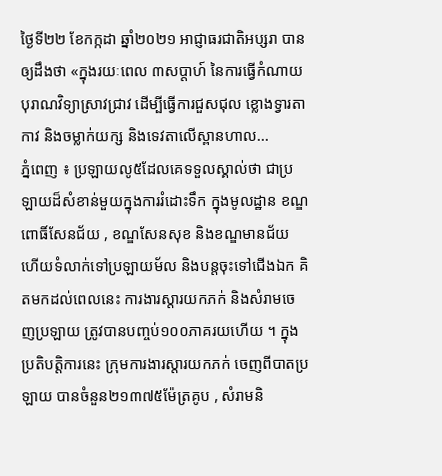ថ្ងៃទី២២ ខែកក្កដា ឆ្នាំ២០២១ អាជ្ញាធរជាតិអប្សរា បានឲ្យដឹងថា «ក្នុងរយៈពេល ៣សប្តាហ៍ នៃការធ្វើកំណាយ បុរាណវិទ្យាស្រាវជ្រាវ ដើម្បីធ្វើការជួសជុល ខ្លោងទ្វារតាកាវ និងចម្លាក់យក្ស និងទេវតាលើស្ពានហាល...
ភ្នំពេញ ៖ ប្រឡាយលូ៥ដែលគេទទួលស្គាល់ថា ជាប្រឡាយដ៏សំខាន់មួយក្នុងការរំដោះទឹក ក្នុងមូលដ្ឋាន ខណ្ឌពោធិ៍សែនជ័យ , ខណ្ឌសែនសុខ និងខណ្ឌមានជ័យ ហើយទំលាក់ទៅប្រឡាយម័ល និងបន្តចុះទៅជើងឯក គិតមកដល់ពេលនេះ ការងារស្តារយកភក់ និងសំរាមចេញប្រឡាយ ត្រូវបានបញ្ចប់១០០ភាគរយហើយ ។ ក្នុងប្រតិបត្តិការនេះ ក្រុមការងារស្តារយកភក់ ចេញពីបាតប្រឡាយ បានចំនួន២១៣៧៥ម៉ែត្រគូប , សំរាមនិ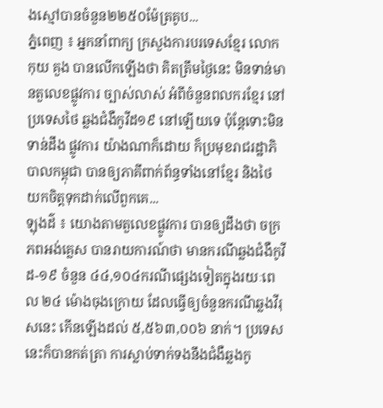ងស្មៅបានចំនួន២២៥០ម៉ែត្រគូប...
ភ្នំពេញ ៖ អ្នកនាំពាក្យ ក្រសួងការបរទេសខ្មែរ លោក កុយ គួង បានលើកឡើងថា គិតត្រឹមថ្ងៃនេះ មិនទាន់មានតួលេខផ្លូវការ ច្បាស់លាស់ អំពីចំនួនពលករខ្មែរ នៅប្រទេសថៃ ឆ្លងជំងឺកូវីដ១៩ នៅឡើយទេ ប៉ុន្តែទោះមិនទាន់ដឹង ផ្លូវការ យ៉ាងណាក៏ដោយ ក៏ប្រមុខរាជរដ្ឋាភិបាលកម្ពុជា បានឲ្យភាគីពាក់ព័ន្ធទាំងនៅខ្មែរ និងថៃ យកចិត្តទុកដាក់លើពួកគេ...
ឡុងដ៌ ៖ យោងតាមតួលេខផ្លូវការ បានឲ្យដឹងថា ចក្រភពអង់គ្លេស បានរាយការណ៍ថា មានករណីឆ្លងជំងឺកូវីដ-១៩ ចំនួន ៤៤,១០៤ករណីផ្សេងទៀតក្នុងរយៈពេល ២៤ ម៉ោងចុងក្រោយ ដែលធ្វើឲ្យចំនួនករណីឆ្លងវីរុសនេះ កើនឡើងដល់ ៥,៥៦៣,០០៦ នាក់។ ប្រទេសនេះក៏បានកត់ត្រា ការស្លាប់ទាក់ទងនឹងជំងឺឆ្លងកូ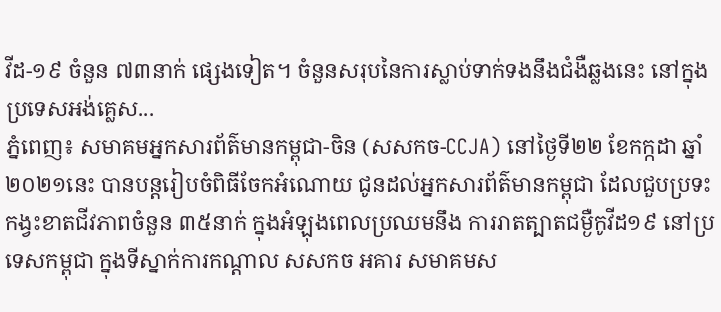វីដ-១៩ ចំនួន ៧៣នាក់ ផ្សេងទៀត។ ចំនួនសរុបនៃការស្លាប់ទាក់ទងនឹងជំងឺឆ្លងនេះ នៅក្នុងប្រទេសអង់គ្លេស...
ភ្នំពេញ៖ សមាគមអ្នកសារព័ត៌មានកម្ពុជា-ចិន (សសកច-CCJA) នៅថ្ងៃទី២២ ខែកក្កដា ឆ្នាំ២០២១នេះ បានបន្តរៀបចំពិធីចែកអំណោយ ជូនដល់អ្នកសារព័ត៌មានកម្ពុជា ដែលជួបប្រទះ កង្វះខាតជីវភាពចំនួន ៣៥នាក់ ក្នុងអំឡុងពេលប្រឈមនឹង ការរាតត្បាតជម្ងឺកូវីដ១៩ នៅប្រទេសកម្ពុជា ក្នុងទីស្នាក់ការកណ្តាល សសកច អគារ សមាគមស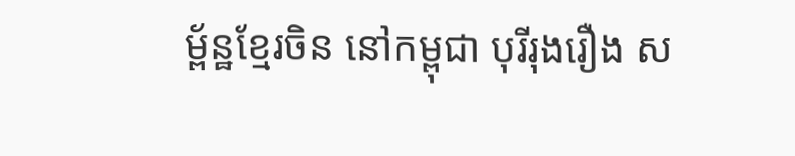ម្ព័ន្ឋខ្មែរចិន នៅកម្ពុជា បុរីរុងរឿង ស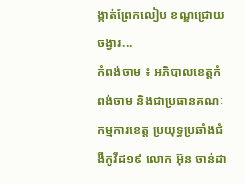ង្កាត់ព្រែកលៀប ខណ្ឌជ្រោយចង្វារ...
កំពង់ចាម ៖ អភិបាលខេត្តកំពង់ចាម និងជាប្រធានគណៈកម្មការខេត្ត ប្រយុទ្ធប្រឆាំងជំងឺកូវីដ១៩ លោក អ៊ុន ចាន់ដា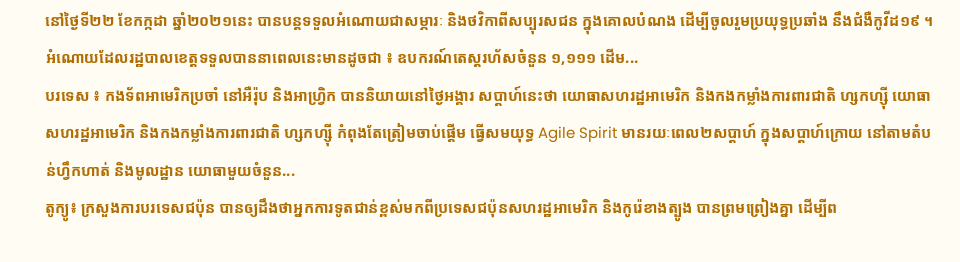នៅថ្ងៃទី២២ ខែកក្កដា ឆ្នាំ២០២១នេះ បានបន្តទទួលអំណោយជាសម្ភារៈ និងថវិកាពីសប្បុរសជន ក្នុងគោលបំណង ដើម្បីចូលរួមប្រយុទ្ធប្រឆាំង នឹងជំងឺកូវីដ១៩ ។ អំណោយដែលរដ្ឋបាលខេត្តទទួលបាននាពេលនេះមានដូចជា ៖ ឧបករណ៍តេស្តរហ័សចំនួន ១,១១១ ដើម...
បរទេស ៖ កងទ័ពអាមេរិកប្រចាំ នៅអឺរ៉ុប និងអាហ្វ្រិក បាននិយាយនៅថ្ងៃអង្គារ សប្ដាហ៍នេះថា យោធាសហរដ្ឋអាមេរិក និងកងកម្លាំងការពារជាតិ ហ្សកហ្ស៊ី យោធាសហរដ្ឋអាមេរិក និងកងកម្លាំងការពារជាតិ ហ្សកហ្ស៊ី កំពុងតែត្រៀមចាប់ផ្តើម ធ្វើសមយុទ្ធ Agile Spirit មានរយៈពេល២សប្ដាហ៍ ក្នុងសប្ដាហ៍ក្រោយ នៅតាមតំបន់ហ្វឹកហាត់ និងមូលដ្ឋាន យោធាមួយចំនួន...
តូក្យូ៖ ក្រសួងការបរទេសជប៉ុន បានឲ្យដឹងថាអ្នកការទូតជាន់ខ្ពស់មកពីប្រទេសជប៉ុនសហរដ្ឋអាមេរិក និងកូរ៉េខាងត្បូង បានព្រមព្រៀងគ្នា ដើម្បីព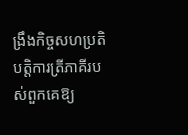ង្រឹងកិច្ចសហប្រតិបត្តិការត្រីភាគីរបស់ពួកគេឱ្យ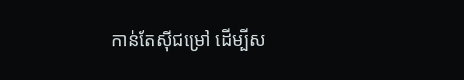កាន់តែស៊ីជម្រៅ ដើម្បីស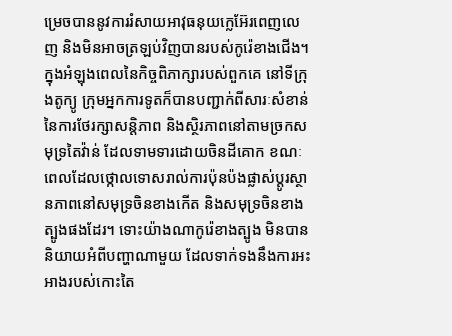ម្រេចបាននូវការរំសាយអាវុធនុយក្លេអ៊ែរពេញលេញ និងមិនអាចត្រឡប់វិញបានរបស់កូរ៉េខាងជើង។ ក្នុងអំឡុងពេលនៃកិច្ចពិភាក្សារបស់ពួកគេ នៅទីក្រុងតូក្យូ ក្រុមអ្នកការទូតក៏បានបញ្ជាក់ពីសារៈសំខាន់នៃការថែរក្សាសន្តិភាព និងស្ថិរភាពនៅតាមច្រកសមុទ្រតៃវ៉ាន់ ដែលទាមទារដោយចិនដីគោក ខណៈពេលដែលថ្កោលទោសរាល់ការប៉ុនប៉ងផ្លាស់ប្តូរស្ថានភាពនៅសមុទ្រចិនខាងកើត និងសមុទ្រចិនខាងត្បូងផងដែរ។ ទោះយ៉ាងណាកូរ៉េខាងត្បូង មិនបាននិយាយអំពីបញ្ហាណាមួយ ដែលទាក់ទងនឹងការអះអាងរបស់កោះតៃ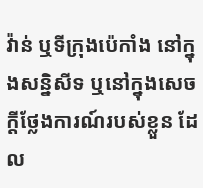វ៉ាន់ ឬទីក្រុងប៉េកាំង នៅក្នុងសន្និសីទ ឬនៅក្នុងសេចក្តីថ្លែងការណ៍របស់ខ្លួន ដែល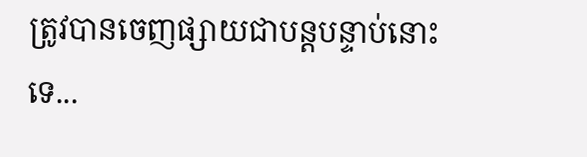ត្រូវបានចេញផ្សាយជាបន្តបន្ទាប់នោះទេ...